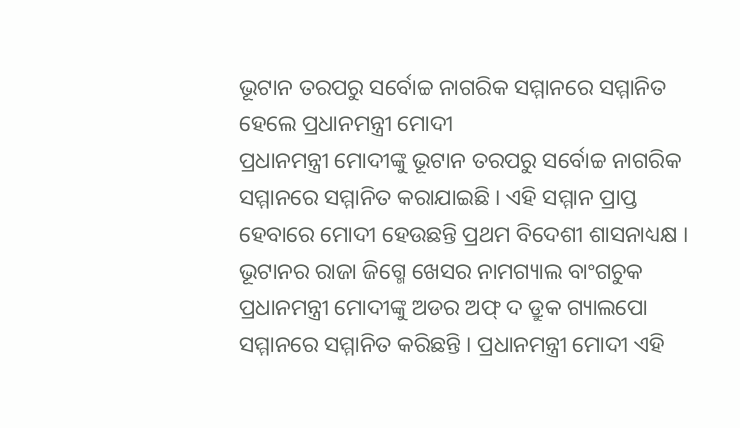ଭୂଟାନ ତରପରୁ ସର୍ବୋଚ୍ଚ ନାଗରିକ ସମ୍ମାନରେ ସମ୍ମାନିତ ହେଲେ ପ୍ରଧାନମନ୍ତ୍ରୀ ମୋଦୀ
ପ୍ରଧାନମନ୍ତ୍ରୀ ମୋଦୀଙ୍କୁ ଭୂଟାନ ତରପରୁ ସର୍ବୋଚ୍ଚ ନାଗରିକ ସମ୍ମାନରେ ସମ୍ମାନିତ କରାଯାଇଛି । ଏହି ସମ୍ମାନ ପ୍ରାପ୍ତ ହେବାରେ ମୋଦୀ ହେଉଛନ୍ତି ପ୍ରଥମ ବିଦେଶୀ ଶାସନାଧ୍ୟକ୍ଷ । ଭୂଟାନର ରାଜା ଜିଗ୍ମେ ଖେସର ନାମଗ୍ୟାଲ ବାଂଗଚୁକ ପ୍ରଧାନମନ୍ତ୍ରୀ ମୋଦୀଙ୍କୁ ଅଡର ଅଫ୍ ଦ ଡ୍ରୁକ ଗ୍ୟାଲପୋ ସମ୍ମାନରେ ସମ୍ମାନିତ କରିଛନ୍ତି । ପ୍ରଧାନମନ୍ତ୍ରୀ ମୋଦୀ ଏହି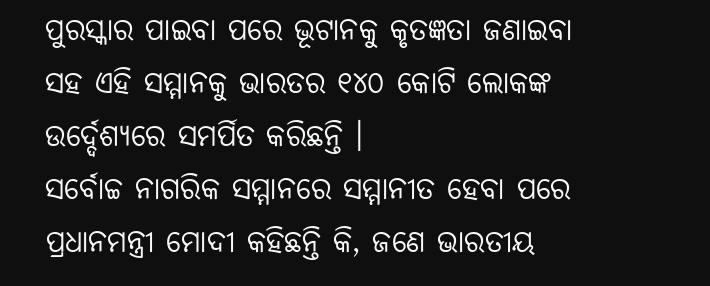ପୁରସ୍କାର ପାଇବା ପରେ ଭୂଟାନକୁ କୃତଜ୍ଞତା ଜଣାଇବା ସହ ଏହି ସମ୍ମାନକୁ ଭାରତର ୧୪୦ କୋଟି ଲୋକଙ୍କ ଉର୍ଦ୍ଦେଶ୍ୟରେ ସମର୍ପିତ କରିଛନ୍ତି ।
ସର୍ବୋଚ୍ଚ ନାଗରିକ ସମ୍ମାନରେ ସମ୍ମାନୀତ ହେବା ପରେ ପ୍ରଧାନମନ୍ତ୍ରୀ ମୋଦୀ କହିଛନ୍ତି କି, ଜଣେ ଭାରତୀୟ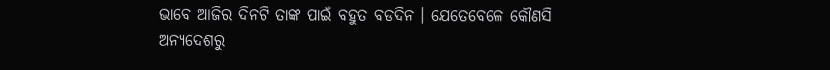ଭାବେ ଆଜିର ଦିନଟି ତାଙ୍କ ପାଇଁ ବହୁତ ବଡଦିନ । ଯେତେବେଳେ କୌଣସି ଅନ୍ୟଦେଶରୁ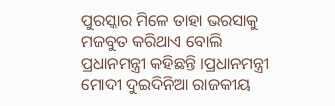ପୁରସ୍କାର ମିଳେ ତାହା ଭରସାକୁ ମଜବୁତ କରିଥାଏ ବୋଲି ପ୍ରଧାନମନ୍ତ୍ରୀ କହିଛନ୍ତି ।ପ୍ରଧାନମନ୍ତ୍ରୀ ମୋଦୀ ଦୁଇଦିନିଆ ରାଜକୀୟ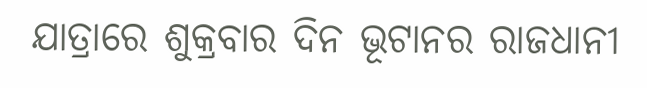ଯାତ୍ରାରେ ଶୁକ୍ରବାର ଦିନ ଭୂଟାନର ରାଜଧାନୀ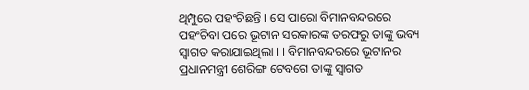ଥିମ୍ପୁରେ ପହଂଚିଛନ୍ତି । ସେ ପାରୋ ବିମାନବନ୍ଦରରେ ପହଂଚିବା ପରେ ଭୂଟାନ ସରକାରଙ୍କ ତରଫରୁ ତାଙ୍କୁ ଭବ୍ୟ ସ୍ୱାଗତ କରାଯାଇଥିଲା । । ବିମାନବନ୍ଦରରେ ଭୂଟାନର ପ୍ରଧାନମନ୍ତ୍ରୀ ଶେରିଙ୍ଗ ଟେବଗେ ତାଙ୍କୁ ସ୍ୱାଗତ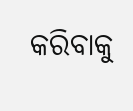କରିବାକୁ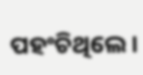ପହଂଚିଥିଲେ ।